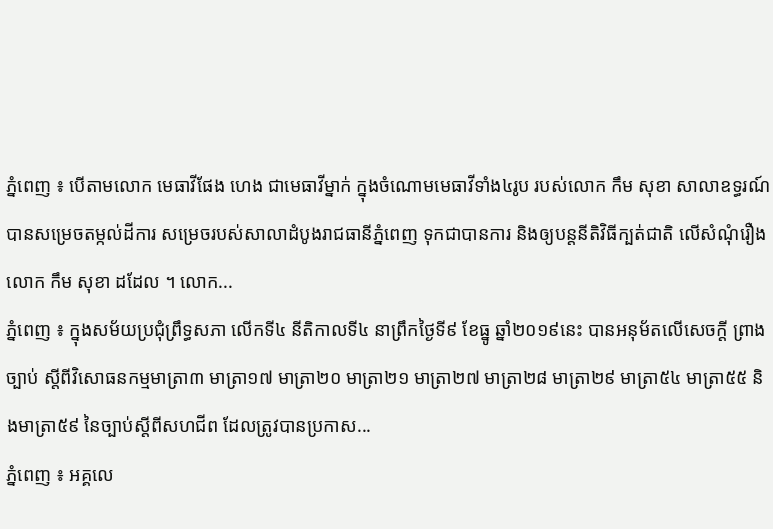ភ្នំពេញ ៖ បើតាមលោក មេធាវីផែង ហេង ជាមេធាវីម្នាក់ ក្នុងចំណោមមេធាវីទាំង៤រូប របស់លោក កឹម សុខា សាលាឧទ្ធរណ៍ បានសម្រេចតម្កល់ដីការ សម្រេចរបស់សាលាដំបូងរាជធានីភ្នំពេញ ទុកជាបានការ និងឲ្យបន្តនីតិវិធីក្បត់ជាតិ លើសំណុំរឿង លោក កឹម សុខា ដដែល ។ លោក...
ភ្នំពេញ ៖ ក្នុងសម័យប្រជុំព្រឹទ្ធសភា លើកទី៤ នីតិកាលទី៤ នាព្រឹកថ្ងៃទី៩ ខែធ្នូ ឆ្នាំ២០១៩នេះ បានអនុម័តលើសេចក្តី ព្រាងច្បាប់ ស្តីពីវិសោធនកម្មមាត្រា៣ មាត្រា១៧ មាត្រា២០ មាត្រា២១ មាត្រា២៧ មាត្រា២៨ មាត្រា២៩ មាត្រា៥៤ មាត្រា៥៥ និងមាត្រា៥៩ នៃច្បាប់ស្តីពីសហជីព ដែលត្រូវបានប្រកាស...
ភ្នំពេញ ៖ អគ្គលេ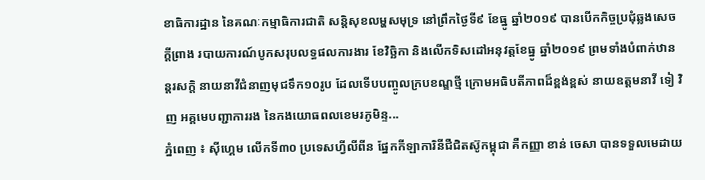ខាធិការដ្ឋាន នៃគណៈកម្មាធិការជាតិ សន្តិសុខលម្ហសមុទ្រ នៅព្រឹកថ្ងៃទី៩ ខែធ្នូ ឆ្នាំ២០១៩ បានបើកកិច្ចប្រជុំឆ្លងសេចក្តីព្រាង របាយការណ៍បូកសរុបលទ្ធផលការងារ ខែវិច្ឆិកា និងលើកទិសដៅអនុវត្តខែធ្នូ ឆ្នាំ២០១៩ ព្រមទាំងបំពាក់ឋានន្តរសក្តិ នាយនាវីជំនាញមុជទឹក១០រូប ដែលទើបបញ្ចូលក្របខណ្ឌថ្មី ក្រោមអធិបតីភាពដ៏ខ្ពង់ខ្ពស់ នាយឧត្តមនាវី ទៀ វិញ អគ្គមេបញ្ជាការរង នៃកងយោធពលខេមរភូមិន្ទ...
ភ្នំពេញ ៖ ស៊ីហ្គេម លើកទី៣០ ប្រទេសហ្វីលីពីន ផ្នែកកីឡាការិនីជឺជិតស៊ូកម្ពុជា គឺកញ្ញា ខាន់ ចេសា បានទទួលមេដាយ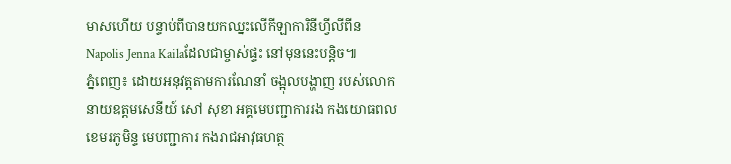មាសហើយ បន្ទាប់ពីបានយកឈ្នះលើកីឡាការិនីហ្វីលីពីន Napolis Jenna Kailaដែលជាម្ចាស់ផ្ទះ នៅមុននេះបន្តិច៕
ភ្នំពេញ៖ ដោយអនុវត្តតាមការណែនាំ ចង្អុលបង្ហាញ របស់លោកនាយឧត្តមសេនីយ៍ សៅ សុខា អគ្គមេបញ្ជាការរង កងយោធពលខេមរភូមិន្ទ មេបញ្ជាការ កងរាជអាវុធហត្ថ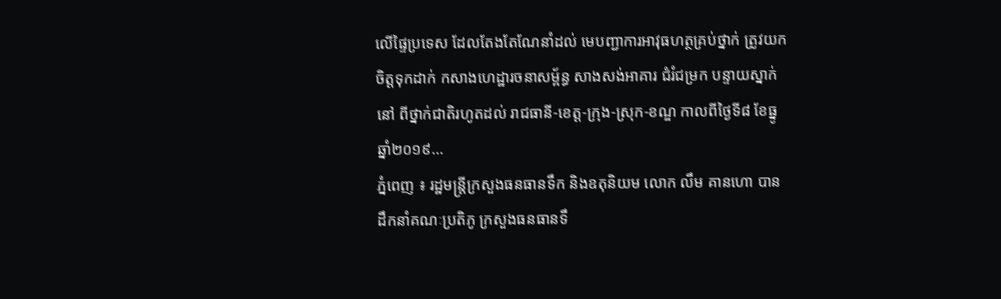លើផ្ទៃប្រទេស ដែលតែងតែណែនាំដល់ មេបញ្ជាការអាវុធហត្ថគ្រប់ថ្នាក់ ត្រូវយកចិត្តទុកដាក់ កសាងហេដ្ឋារចនាសម្ព័ន្ធ សាងសង់អាគារ ជំរំជម្រក បន្ទាយស្នាក់នៅ ពីថ្នាក់ជាតិរហូតដល់ រាជធានី-ខេត្ត-ក្រុង-ស្រុក-ខណ្ឌ កាលពីថ្ងៃទី៨ ខែធ្នូ ឆ្នាំ២០១៩...
ភ្នំពេញ ៖ រដ្ឋមន្រ្តីក្រសួងធនធានទឹក និងឧតុនិយម លោក លឹម គានហោ បានដឹកនាំគណៈប្រតិភូ ក្រសួងធនធានទឹ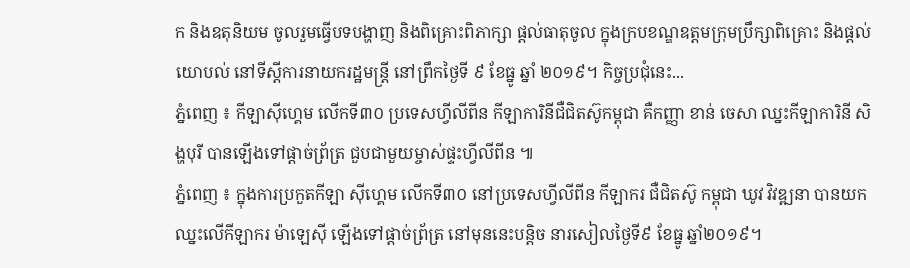ក និងឧតុនិយម ចូលរួមធ្វើបទបង្ហាញ និងពិគ្រោះពិភាក្សា ផ្តល់ធាតុចូល ក្នុងក្របខណ្ឌឧត្តមក្រុមប្រឹក្សាពិគ្រោះ និងផ្តល់យោបល់ នៅទីស្តីការនាយករដ្ឋមន្រ្តី នៅព្រឹកថ្ងៃទី ៩ ខែធ្នូ ឆ្នាំ ២០១៩។ កិច្ចប្រជុំនេះ...
ភ្នំពេញ ៖ កីឡាស៊ីហ្គេម លើកទី៣០ ប្រទេសហ្វីលីពីន កីឡាការិនីជឺជិតស៊ូកម្ពុជា គឺកញ្ញា ខាន់ ចេសា ឈ្នះកីឡាការិនី សិង្ហបុរី បានឡើងទៅផ្តាច់ព្រ័ត្រ ជួបជាមួយម្ចាស់ផ្ទះហ្វីលីពីន ៕
ភ្នំពេញ ៖ ក្នុងការប្រកួតកីឡា ស៊ីហ្គេម លើកទី៣០ នៅប្រទេសហ្វីលីពីន កីឡាករ ជឺជិតស៊ូ កម្ពុជា ឃូវ វិវឌ្ឍនា បានយកឈ្នះលើកីឡាករ ម៉ាឡេស៊ី ឡើងទៅផ្តាច់ព្រ័ត្រ នៅមុននេះបន្តិច នារសៀលថ្ងៃទី៩ ខែធ្នូ ឆ្នាំ២០១៩។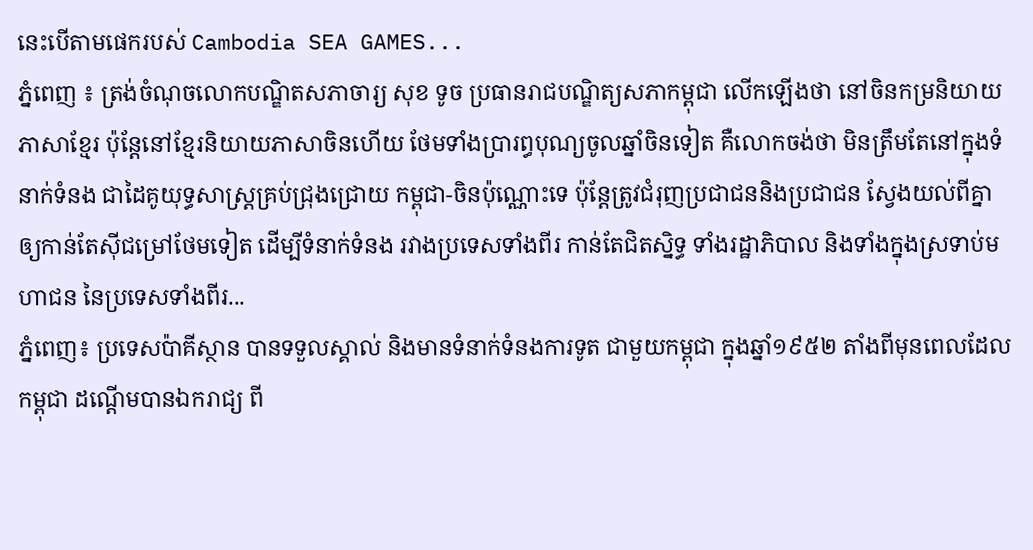នេះបើតាមផេករបស់ Cambodia SEA GAMES...
ភ្នំពេញ ៖ ត្រង់ចំណុចលោកបណ្ឌិតសភាចារ្យ សុខ ទូច ប្រធានរាជបណ្ឌិត្យសភាកម្ពុជា លើកឡើងថា នៅចិនកម្រនិយាយភាសាខ្មែរ ប៉ុន្តែនៅខ្មែរនិយាយភាសាចិនហើយ ថែមទាំងប្រារព្ធបុណ្យចូលឆ្នាំចិនទៀត គឺលោកចង់ថា មិនត្រឹមតែនៅក្នុងទំនាក់ទំនង ជាដៃគូយុទ្ធសាស្ត្រគ្រប់ជ្រុងជ្រោយ កម្ពុជា-ចិនប៉ុណ្ណោះទេ ប៉ុន្តែត្រូវជំរុញប្រជាជននិងប្រជាជន ស្វែងយល់ពីគ្នាឲ្យកាន់តែស៊ីជម្រៅថែមទៀត ដើម្បីទំនាក់ទំនង រវាងប្រទេសទាំងពីរ កាន់តែជិតស្និទ្ធ ទាំងរដ្ឋាភិបាល និងទាំងក្នុងស្រទាប់មហាជន នៃប្រទេសទាំងពីរ...
ភ្នំពេញ៖ ប្រទេសប៉ាគីស្ថាន បានទទួលស្គាល់ និងមានទំនាក់ទំនងការទូត ជាមួយកម្ពុជា ក្នុងឆ្នាំ១៩៥២ តាំងពីមុនពេលដែលកម្ពុជា ដណ្ដើមបានឯករាជ្យ ពី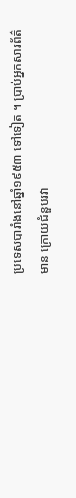ប្រទេសបារាំងនៅឆ្នាំ១៩៥៣ ទៅទៀត ។ ប្រាប់អ្នកសារព័ត៌មាន ក្រោយជំនួបរវា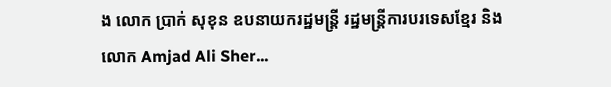ង លោក ប្រាក់ សុខុន ឧបនាយករដ្ឋមន្ត្រី រដ្ឋមន្ត្រីការបរទេសខ្មែរ និងលោក Amjad Ali Sher...